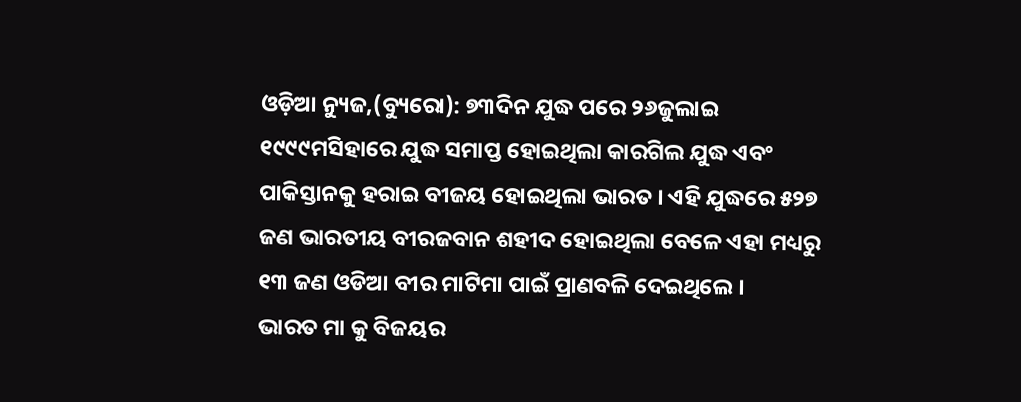ଓଡ଼ିଆ ନ୍ୟୁଜ,(ବ୍ୟୁରୋ): ୭୩ଦିନ ଯୁଦ୍ଧ ପରେ ୨୬ଜୁଲାଇ ୧୯୯୯ମସିହାରେ ଯୁଦ୍ଧ ସମାପ୍ତ ହୋଇଥିଲା କାରଗିଲ ଯୁଦ୍ଧ ଏବଂ ପାକିସ୍ତାନକୁ ହରାଇ ବୀଜୟ ହୋଇଥିଲା ଭାରତ । ଏହି ଯୁଦ୍ଧରେ ୫୨୭ ଜଣ ଭାରତୀୟ ବୀରଜବାନ ଶହୀଦ ହୋଇଥିଲା ବେଳେ ଏହା ମଧ୍ୟରୁ ୧୩ ଜଣ ଓଡିଆ ବୀର ମାଟିମା ପାଇଁ ପ୍ରାଣବଳି ଦେଇଥିଲେ ।
ଭାରତ ମା କୁ ବିଜୟର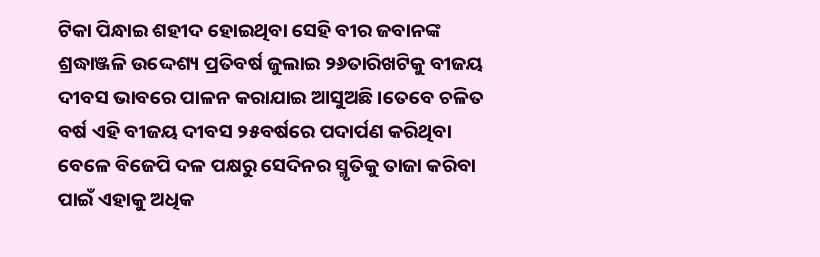ଟିକା ପିନ୍ଧାଇ ଶହୀଦ ହୋଇଥିବା ସେହି ବୀର ଜବାନଙ୍କ ଶ୍ରଦ୍ଧାଞ୍ଜଳି ଉଦ୍ଦେଶ୍ୟ ପ୍ରତିବର୍ଷ ଜୁଲାଇ ୨୬ତାରିଖଟିକୁ ବୀଜୟ ଦୀବସ ଭାବରେ ପାଳନ କରାଯାଇ ଆସୁଅଛି ।ତେବେ ଚଳିତ ବର୍ଷ ଏହି ବୀଜୟ ଦୀବସ ୨୫ବର୍ଷରେ ପଦାର୍ପଣ କରିଥିବା ବେଳେ ବିଜେପି ଦଳ ପକ୍ଷରୁ ସେଦିନର ସ୍ମୃତିକୁ ତାଜା କରିବା ପାଇଁ ଏହାକୁ ଅଧିକ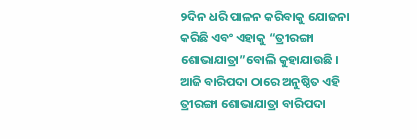୨ଦିନ ଧରି ପାଳନ କରିବାକୁ ଯୋଜନା କରିଛି ଏବଂ ଏହାକୁ “ତ୍ରୀରଙ୍ଗା ଶୋଭାଯାତ୍ରା”ବୋଲି କୁହାଯାଉଛି ।
ଆଜି ବାରିପଦା ଠାରେ ଅନୁଷ୍ଠିତ ଏହି ତ୍ରୀରଙ୍ଗା ଶୋଭାଯାତ୍ରା ବାରିପଦା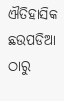ଐତିହାସିକ ଛଉପଡିଆ ଠାରୁ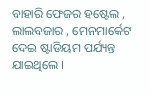ବାହାରି ଫେଜର ହଷ୍ଟେଲ , ଲାଲବଜାର , ମେନମାର୍କେଟ ଦେଇ ଷ୍ଟାଡିୟମ ପର୍ଯ୍ୟନ୍ତ ଯାଇଥିଲେ ।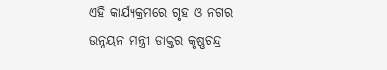ଏହି କାର୍ଯ୍ୟକ୍ରମରେ ଗୃହ ଓ ନଗର ଉନ୍ନୟନ ମନ୍ତ୍ରୀ ଡାକ୍ତର କୃଷ୍ଣଚନ୍ଦ୍ର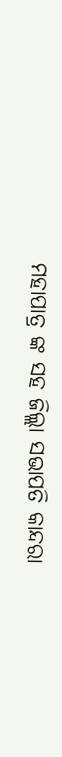ମହାପାତ୍ର ଙ୍କ ସହ ଜିଲ୍ଲା ସଭାପତି କାନ୍ଦରା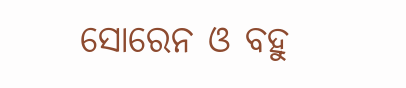ସୋରେନ ଓ ବହୁ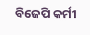ବିଜେପି କର୍ମୀ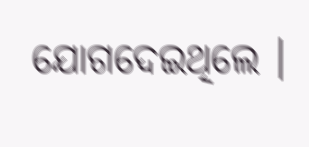ଯୋଗଦେଇଥିଲେ ।